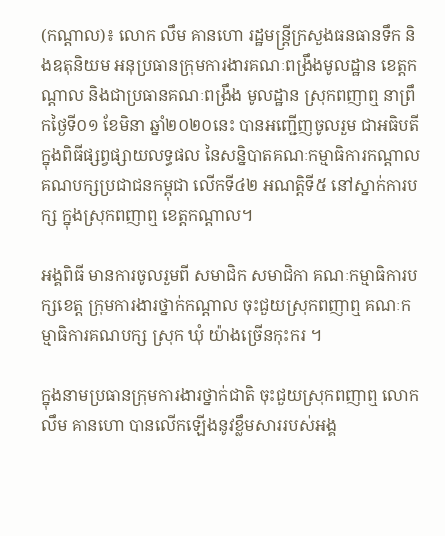(កណ្តាល)៖ លោក លឹម គានហោ រដ្ឋមន្រ្តីក្រសួងធនធានទឹក និងឧតុនិយម អនុប្រធានក្រុមការងារគណៈពង្រឹងមូលដ្ឋាន ខេត្តកណ្តាល និងជាប្រធានគណៈពង្រឹង មូលដ្ឋាន ស្រុកពញាឮ នាព្រឹកថ្ងៃទី០១ ខែមិនា ឆ្នាំ២០២០នេះ បានអញ្ជើញចូលរួម ជាអធិបតីក្នុងពិធីផ្សព្វផ្សាយលទ្ធផល នៃសន្និបាតគណៈកម្មាធិការកណ្តាល គណបក្សប្រជាជនកម្ពុជា លើកទី៤២ អណត្តិទី៥ នៅស្នាក់ការបក្ស ក្នុងស្រុកពញាឮ ខេត្តកណ្តាល។

អង្គពិធី មានការចូលរួមពី សមាជិក សមាជិកា គណៈកម្មាធិការបក្សខេត្ត ក្រុមការងារថ្នាក់កណ្តាល ចុះជួយស្រុកពញាឮ គណៈកម្មាធិការគណបក្ស ស្រុក ឃុំ យ៉ាងច្រើនកុះករ ។

ក្នុងនាមប្រធានក្រុមការងារថ្នាក់ជាតិ ចុះជួយស្រុកពញាឮ លោក លឹម គានហោ បានលើកឡើងនូវខ្លឹមសាររបស់អង្គ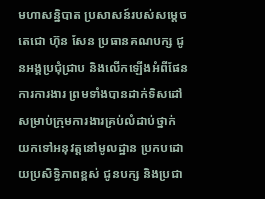មហាសន្និបាត ប្រសាសន៍របស់សម្តេចតេជោ ហ៊ុន សែន ប្រធានគណបក្ស ជូនអង្គប្រជុំជ្រាប និងលើកឡើងអំពីផែនការការងារ ព្រមទាំងបានដាក់ទិសដៅ សម្រាប់ក្រុមការងារគ្រប់លំដាប់ថ្នាក់ យកទៅអនុវត្តនៅមូលដ្ឋាន ប្រកបដោយប្រសិទ្ធិភាពខ្ពស់ ជូនបក្ស និងប្រជា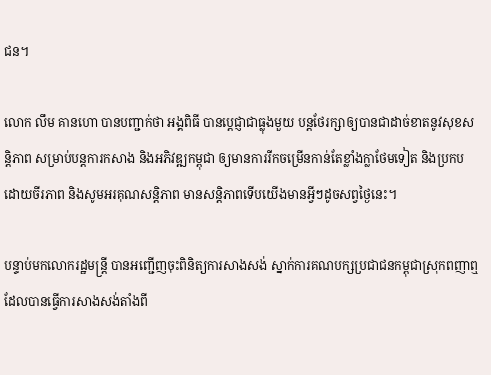ជន។

លោក លឹម គានហោ បានបញ្ជាក់ថា អង្គពិធី បានប្តេជ្ញាជាធ្លុងមួយ បន្តថែរក្សាឲ្យបានជាដាច់ខាតនូវសុខសន្តិភាព សម្រាប់បន្តការកសាង និងអភិវឌ្ឍកម្ពុជា ឲ្យមានការរីកចម្រើនកាន់តែខ្លាំងក្លាថែមទៀត និងប្រកបដោយចីរភាព និងសូមអរគុណសន្តិភាព មានសន្តិភាពទើបយើងមានអ្វីៗដូចសព្វថ្ងៃនេះ។

បន្ទាប់មកលោករដ្ឋមន្រ្តី បានអញ្ជើញចុះពិនិត្យការសាងសង់ ស្នាក់ការគណបក្សប្រជាជនកម្ពុជាស្រុកពញាឮ ដែលបានធ្វើការសាងសង់តាំងពី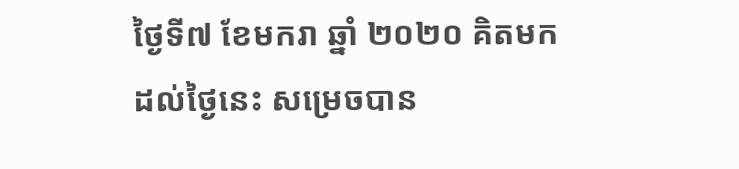ថ្ងៃទី៧ ខែមករា ឆ្នាំ ២០២០ គិតមកដល់ថ្ងៃនេះ សម្រេចបាន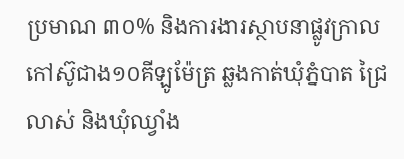ប្រមាណ ៣០% និងការងារស្ថាបនាផ្លូវក្រាលកៅស៊ូជាង១០គីឡូម៉ែត្រ ឆ្លងកាត់ឃុំភ្នំបាត ជ្រៃលាស់ និងឃុំឈ្វាំង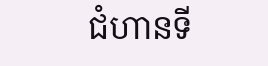ជំហានទី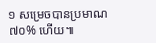១ សម្រេចបានប្រមាណ៧០% ហើយ៕